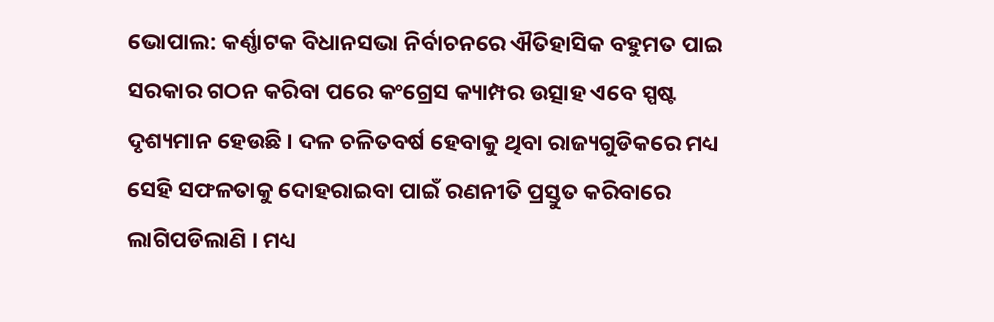ଭୋପାଲ: କର୍ଣ୍ଣାଟକ ବିଧାନସଭା ନିର୍ବାଚନରେ ଐତିହାସିକ ବହୁମତ ପାଇ ସରକାର ଗଠନ କରିବା ପରେ କଂଗ୍ରେସ କ୍ୟାମ୍ପର ଉତ୍ସାହ ଏବେ ସ୍ପଷ୍ଟ ଦୃଶ୍ୟମାନ ହେଉଛି । ଦଳ ଚଳିତବର୍ଷ ହେବାକୁ ଥିବା ରାଜ୍ୟଗୁଡିକରେ ମଧ୍ୟ ସେହି ସଫଳତାକୁ ଦୋହରାଇବା ପାଇଁ ରଣନୀତି ପ୍ରସ୍ତୁତ କରିବାରେ ଲାଗିପଡିଲାଣି । ମଧ୍ୟ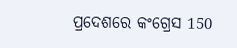ପ୍ରଦେଶରେ କଂଗ୍ରେସ 150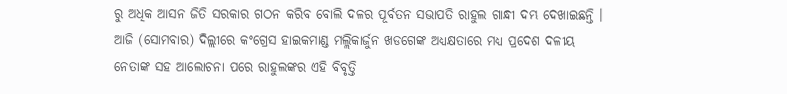ରୁ ଅଧିକ ଆସନ ଜିତି ସରକାର ଗଠନ କରିବ ବୋଲି ଦଳର ପୂର୍ବତନ ସଭାପତି ରାହୁଲ ଗାନ୍ଧୀ ଦମ୍ଭ ଦେଖାଇଛନ୍ତି । ଆଜି (ସୋମବାର) ଦିଲ୍ଲୀରେ କଂଗ୍ରେସ ହାଇକମାଣ୍ଡ ମଲ୍ଲିକାର୍ଜୁନ ଖଡଗେଙ୍କ ଅଧ୍ୟକ୍ଷତାରେ ମଧ୍ୟ ପ୍ରଦେଶ ଦଳୀୟ ନେତାଙ୍କ ସହ ଆଲୋଚନା ପରେ ରାହୁଲଙ୍କର ଏହି ବିବୃତ୍ତି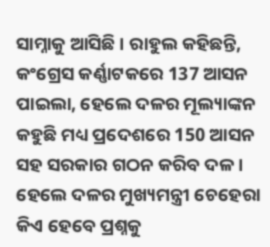ସାମ୍ନାକୁ ଆସିଛି । ରାହୁଲ କହିଛନ୍ତି, କଂଗ୍ରେସ କର୍ଣ୍ଣାଟକରେ 137 ଆସନ ପାଇଲା, ହେଲେ ଦଳର ମୂଲ୍ୟାଙ୍କନ କହୁଛି ମଧ୍ୟ ପ୍ରଦେଶରେ 150 ଆସନ ସହ ସରକାର ଗଠନ କରିବ ଦଳ । ହେଲେ ଦଳର ମୁଖ୍ୟମନ୍ତ୍ରୀ ଚେହେରା କିଏ ହେବେ ପ୍ରଶ୍ନକୁ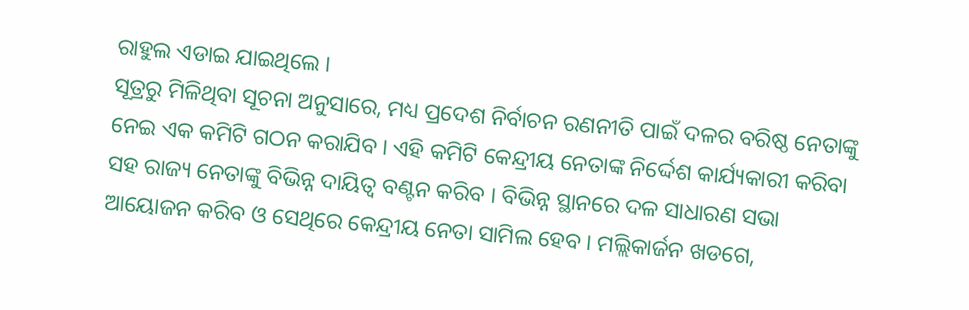ରାହୁଲ ଏଡାଇ ଯାଇଥିଲେ ।
ସୂତ୍ରରୁ ମିଳିଥିବା ସୂଚନା ଅନୁସାରେ, ମଧ୍ୟ ପ୍ରଦେଶ ନିର୍ବାଚନ ରଣନୀତି ପାଇଁ ଦଳର ବରିଷ୍ଠ ନେତାଙ୍କୁ ନେଇ ଏକ କମିଟି ଗଠନ କରାଯିବ । ଏହି କମିଟି କେନ୍ଦ୍ରୀୟ ନେତାଙ୍କ ନିର୍ଦ୍ଦେଶ କାର୍ଯ୍ୟକାରୀ କରିବା ସହ ରାଜ୍ୟ ନେତାଙ୍କୁ ବିଭିନ୍ନ ଦାୟିତ୍ବ ବଣ୍ଟନ କରିବ । ବିଭିନ୍ନ ସ୍ଥାନରେ ଦଳ ସାଧାରଣ ସଭା ଆୟୋଜନ କରିବ ଓ ସେଥିରେ କେନ୍ଦ୍ରୀୟ ନେତା ସାମିଲ ହେବ । ମଲ୍ଲିକାର୍ଜନ ଖଡଗେ,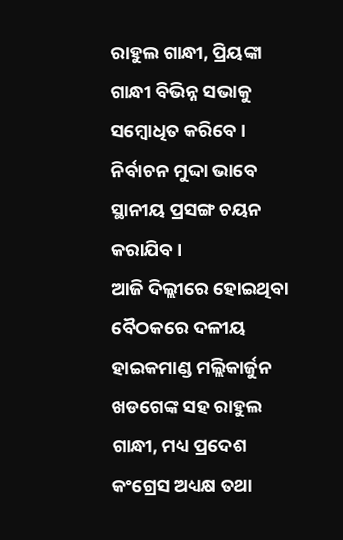ରାହୁଲ ଗାନ୍ଧୀ, ପ୍ରିୟଙ୍କା ଗାନ୍ଧୀ ବିଭିନ୍ନ ସଭାକୁ ସମ୍ବୋଧିତ କରିବେ । ନିର୍ବାଚନ ମୁଦ୍ଦା ଭାବେ ସ୍ଥାନୀୟ ପ୍ରସଙ୍ଗ ଚୟନ କରାଯିବ ।
ଆଜି ଦିଲ୍ଲୀରେ ହୋଇଥିବା ବୈଠକରେ ଦଳୀୟ ହାଇକମାଣ୍ଡ ମଲ୍ଲିକାର୍ଜୁନ ଖଡଗେଙ୍କ ସହ ରାହୁଲ ଗାନ୍ଧୀ, ମଧ୍ୟ ପ୍ରଦେଶ କଂଗ୍ରେସ ଅଧ୍ୟକ୍ଷ ତଥା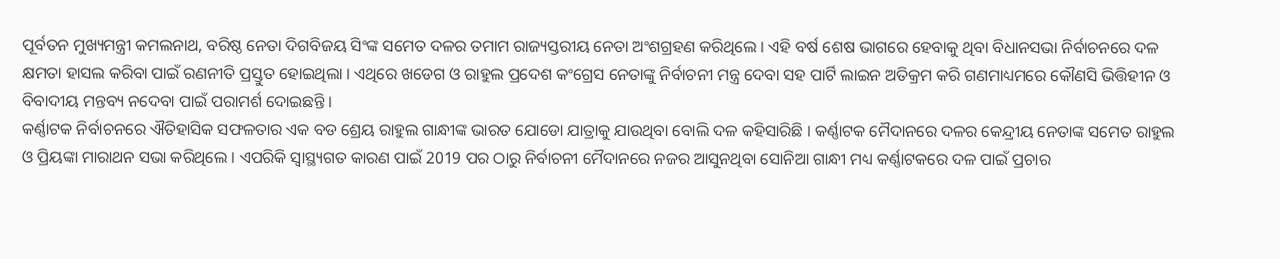ପୂର୍ବତନ ମୁଖ୍ୟମନ୍ତ୍ରୀ କମଲନାଥ, ବରିଷ୍ଠ ନେତା ଦିଗବିଜୟ ସିଂଙ୍କ ସମେତ ଦଳର ତମାମ ରାଜ୍ୟସ୍ତରୀୟ ନେତା ଅଂଶଗ୍ରହଣ କରିଥିଲେ । ଏହି ବର୍ଷ ଶେଷ ଭାଗରେ ହେବାକୁ ଥିବା ବିଧାନସଭା ନିର୍ବାଚନରେ ଦଳ କ୍ଷମତା ହାସଲ କରିବା ପାଇଁ ରଣନୀତି ପ୍ରସ୍ତୁତ ହୋଇଥିଲା । ଏଥିରେ ଖଡେଗ ଓ ରାହୁଲ ପ୍ରଦେଶ କଂଗ୍ରେସ ନେତାଙ୍କୁ ନିର୍ବାଚନୀ ମନ୍ତ୍ର ଦେବା ସହ ପାର୍ଟି ଲାଇନ ଅତିକ୍ରମ କରି ଗଣମାଧ୍ୟମରେ କୌଣସି ଭିତ୍ତିହୀନ ଓ ବିବାଦୀୟ ମନ୍ତବ୍ୟ ନଦେବା ପାଇଁ ପରାମର୍ଶ ଦୋଇଛନ୍ତି ।
କର୍ଣ୍ଣାଟକ ନିର୍ବାଚନରେ ଐତିହାସିକ ସଫଳତାର ଏକ ବଡ ଶ୍ରେୟ ରାହୁଲ ଗାନ୍ଧୀଙ୍କ ଭାରତ ଯୋଡୋ ଯାତ୍ରାକୁ ଯାଉଥିବା ବୋଲି ଦଳ କହିସାରିଛି । କର୍ଣ୍ଣାଟକ ମୈଦାନରେ ଦଳର କେନ୍ଦ୍ରୀୟ ନେତାଙ୍କ ସମେତ ରାହୁଲ ଓ ପ୍ରିୟଙ୍କା ମାରାଥନ ସଭା କରିଥିଲେ । ଏପରିକି ସ୍ବାସ୍ଥ୍ୟଗତ କାରଣ ପାଇଁ 2019 ପର ଠାରୁ ନିର୍ବାଚନୀ ମୈଦାନରେ ନଜର ଆସୁନଥିବା ସୋନିଆ ଗାନ୍ଧୀ ମଧ୍ୟ କର୍ଣ୍ଣାଟକରେ ଦଳ ପାଇଁ ପ୍ରଚାର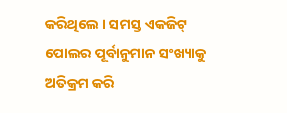କରିଥିଲେ । ସମସ୍ତ ଏକଜିଟ୍ ପୋଲର ପୂର୍ବାନୁମାନ ସଂଖ୍ୟାକୁ ଅତିକ୍ରମ କରି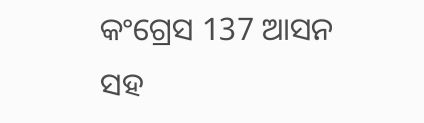କଂଗ୍ରେସ 137 ଆସନ ସହ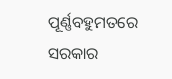ପୂର୍ଣ୍ଣବହୁମତରେ ସରକାର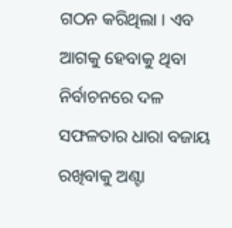ଗଠନ କରିଥିଲା । ଏବ ଆଗକୁ ହେବାକୁ ଥିବା ନିର୍ବାଚନରେ ଦଳ ସଫଳତାର ଧାରା ବଜାୟ ରଖିବାକୁ ଅଣ୍ଟା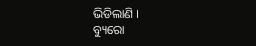ଭିଡିଲାଣି ।
ବ୍ୟୁରୋ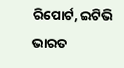ରିପୋର୍ଟ, ଇଟିଭି ଭାରତ